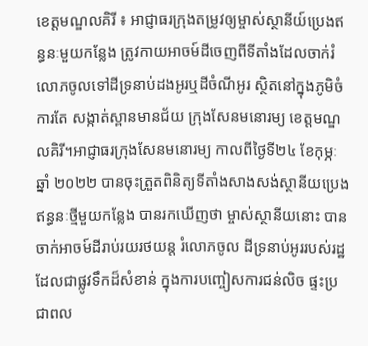ខេត្តមណ្ឌលគិរី ៖ អាជ្ញាធរក្រុងតម្រូវឲ្យម្ចាស់ស្ថានីយ៍ប្រេងឥន្ធនៈមួយកន្លែង ត្រូវកាយអាចម៍ដីចេញពីទីតាំងដែលចាក់រំលោភចូលទៅដីទ្រនាប់ដងអូរឬដីចំណីអូរ ស្ថិតនៅក្នុងភូមិចំការតែ សង្កាត់ស្ពានមានជ័យ ក្រុងសែនមនោរម្យ ខេត្តមណ្ឌលគិរី។អាជ្ញាធរក្រុងសែនមនោរម្យ កាលពីថ្ងៃទី២៤ ខែកុម្ភៈ ឆ្នាំ ២០២២ បានចុះត្រួតពិនិត្យទីតាំងសាងសង់ស្ថានីយប្រេងឥន្ធនៈថ្មីមួយកន្លែង បានរកឃើញថា ម្ចាស់ស្ថានីយនោះ បានចាក់អាចម៍ដីរាប់រយរថយន្ត រំលោភចូល ដីទ្រនាប់អូររបស់រដ្ឋ ដែលជាផ្លូវទឹកដ៏សំខាន់ ក្នុងការបញ្ចៀសការជន់លិច ផ្ទះប្រជាពល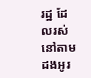រដ្ឋ ដែលរស់នៅតាមដងអូរ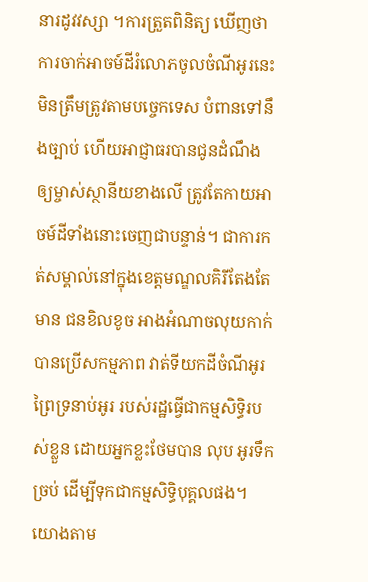នារដូវវស្សា ។ការត្រួតពិនិត្យ ឃើញថា ការចាក់អាចម៍ដីរំលោភចូលចំណីអូរនេះ មិនត្រឹមត្រូវតាមបច្ចេកទេស បំពានទៅនឹងច្បាប់ ហើយអាជ្ញាធរបានជូនដំណឹង ឲ្យម្ចាស់ស្ថានីយខាងលើ ត្រូវតែកាយអាចម៍ដីទាំងនោះចេញជាបន្ទាន់។ ជាការកត់សម្គាល់នៅក្នុងខេត្តមណ្ឌលគិរីតែងតែមាន ជនខិលខូច អាងអំណាចលុយកាក់បានប្រើសកម្មភាព វាត់ទីយកដីចំណីអូរ ព្រៃទ្រនាប់អូរ របស់រដ្ឋធ្វើជាកម្មសិទ្ធិរបស់ខ្លួន ដោយអ្នកខ្លះថែមបាន លុប អូរទឹកច្រប់ ដើម្បីទុកជាកម្មសិទ្ធិបុគ្គលផង។យោងតាម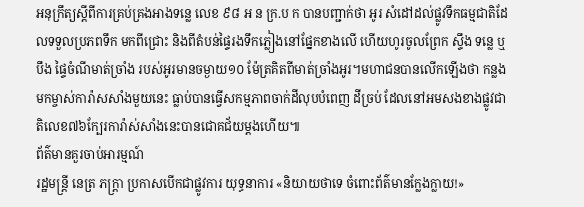អនុក្រឹត្យស្តីពីការគ្រប់គ្រងអាងទន្លេ លេខ ៩៨ អ ន ក្រ.ប ក បានបញ្ជាក់ថា អូរ សំដៅដល់ផ្លូវទឹកធម្មជាតិដែលទទួលប្រភពទឹក មកពីជ្រោះ និងពីតំបន់ផ្ទៃរងទឹកភ្លៀងនៅផ្នែកខាងលើ ហើយហូរចូលព្រែក ស្ទឹង ទន្លេ ឬបឹង ផ្ទៃចំណីមាត់ច្រាំង របស់អូរមានចម្ងាយ១០ ម៉ែត្រគិតពីមាត់ច្រាំងអូរ។មហាជនបានលើកឡើងថា កន្លងមកម្ចាស់ការ៉ាសសាំងមួយនេះ ធ្លាប់បានធ្វើសកម្មភាពចាក់ដីលុបបំពេញ ដីច្រប់ ដែលនៅអមសងខាងផ្លូវជាតិលេខ៧៦ក្បែរការ៉ាស់សាំងនេះបានជោគជ័យម្ដងហើយ៕
ព័ត៌មានគួរចាប់អារម្មណ៍
រដ្ឋមន្ត្រី នេត្រ ភក្ត្រា ប្រកាសបើកជាផ្លូវការ យុទ្ធនាការ «និយាយថាទេ ចំពោះព័ត៌មានក្លែងក្លាយ!»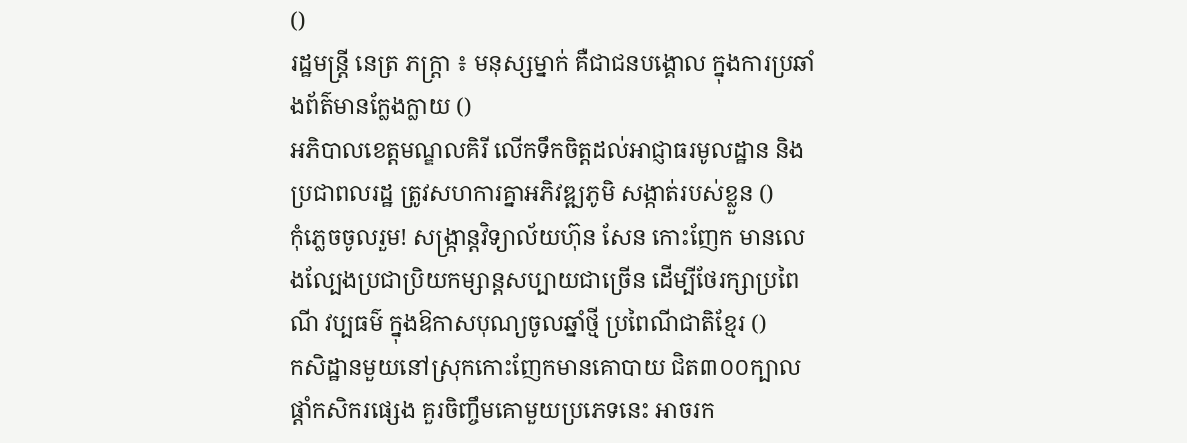()
រដ្ឋមន្ត្រី នេត្រ ភក្ត្រា ៖ មនុស្សម្នាក់ គឺជាជនបង្គោល ក្នុងការប្រឆាំងព័ត៌មានក្លែងក្លាយ ()
អភិបាលខេត្តមណ្ឌលគិរី លើកទឹកចិត្តដល់អាជ្ញាធរមូលដ្ឋាន និងប្រជាពលរដ្ឋ ត្រូវសហការគ្នាអភិវឌ្ឍភូមិ សង្កាត់របស់ខ្លួន ()
កុំភ្លេចចូលរួម! សង្ក្រាន្តវិទ្យាល័យហ៊ុន សែន កោះញែក មានលេងល្បែងប្រជាប្រិយកម្សាន្តសប្បាយជាច្រើន ដើម្បីថែរក្សាប្រពៃណី វប្បធម៌ ក្នុងឱកាសបុណ្យចូលឆ្នាំថ្មី ប្រពៃណីជាតិខ្មែរ ()
កសិដ្ឋានមួយនៅស្រុកកោះញែកមានគោបាយ ជិត៣០០ក្បាល ផ្ដាំកសិករផ្សេង គួរចិញ្ចឹមគោមួយប្រភេទនេះ អាចរក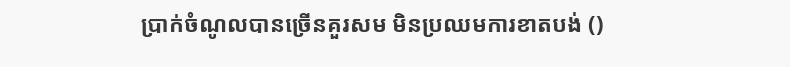ប្រាក់ចំណូលបានច្រើនគួរសម មិនប្រឈមការខាតបង់ ()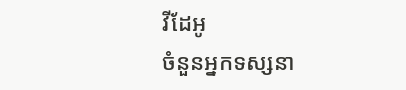វីដែអូ
ចំនួនអ្នកទស្សនា